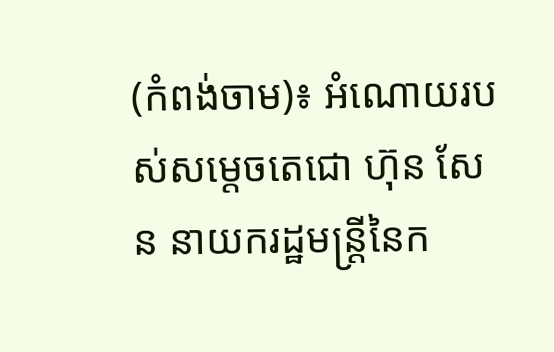(កំពង់ចាម)៖ អំណោយរបស់សម្តេចតេជោ ហ៊ុន សែន នាយករដ្ឋមន្រ្តីនៃក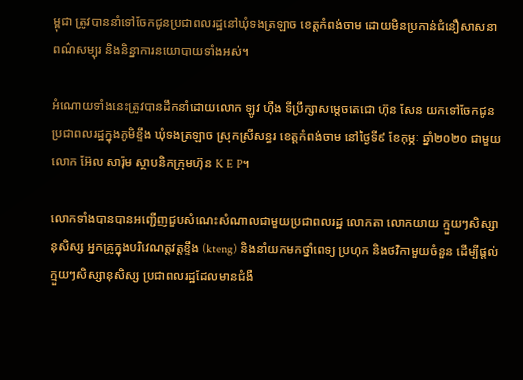ម្ពុជា ត្រូវបាននាំទៅចែកជូនប្រជាពលរដ្ឋនៅឃុំទងត្រឡាច ខេត្តកំពង់ចាម ដោយមិនប្រកាន់ជំនឿសាសនា ពណ៌សម្បុរ និងនិន្នាការនយោបាយទាំងអស់។

អំណោយទាំងនេះត្រូវបានដឹកនាំដោយលោក ឡូវ ហ៊ឺង ទីប្រឹក្សាសម្តេចតេជោ ហ៊ុន សែន យកទៅចែកជូនប្រជាពលរដ្ឋក្នុងភូមិខ្ទឹង ឃុំទងត្រឡាច ស្រុកស្រីសន្ធរ ខេត្តកំពង់ចាម នៅថ្ងៃទី៩ ខែកុម្ភៈ ឆ្នាំ២០២០ ជាមួយលោក អ៊ែល សារ៉ុម ស្ថាបនិកក្រុមហ៊ុន K E P។

លោកទាំងបានបានអញ្ជើញជួបសំណេះសំណាលជាមួយប្រជាពលរដ្ឋ លោកតា លោកយាយ ក្មួយៗសិស្សានុសិស្ស អ្នកគ្រូក្នុងបរិវេណត្តវត្តខ្ទឹង (kteng) និងនាំយកមកថ្នាំពេទ្យ ប្រហុក និងថវិកាមួយចំនួន ដើម្បីផ្តល់ក្មួយៗសិស្សានុសិស្ស ប្រជាពលរដ្ឋដែលមានជំងឺ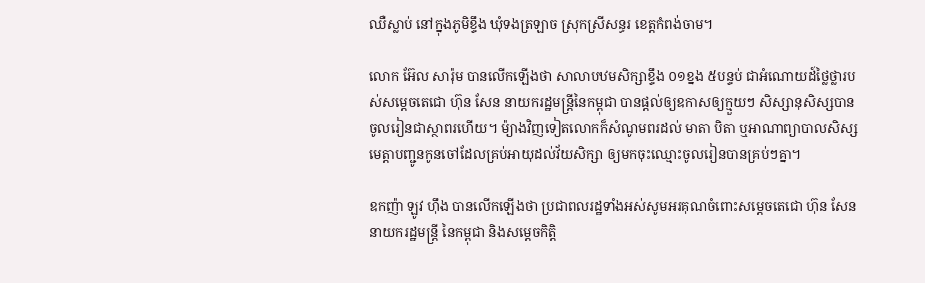ឈឺស្លាប់ នៅក្នុងភូមិខ្ទឹង ឃុំទងត្រឡាច ស្រុកស្រីសន្ធរ ខេត្តកំពង់ចាម។

លោក អ៊ែល សារ៉ុម បានលើកឡើងថា សាលាបឋមសិក្សាខ្ទឹង ០១ខ្នង ៥បន្ទប់ ជាអំណោយដ៍ថ្លៃថ្លារបស់សម្តេចតេជោ ហ៊ុន សែន នាយករដ្ឋមន្រ្តីនៃកម្ពុជា បានផ្តល់ឲ្យឧកាសឲ្យក្មួយៗ សិស្សានុសិស្សបានចូលរៀនជាស្ថាពរហើយ។ ម៉្យាងវិញទៀតលោកក៏សំណូមពរដល់ មាតា បិតា ឬអាណាព្យាបាលសិស្ស មេត្តាបញ្ជូនកូនចៅដែលគ្រប់អាយុដល់វ័យសិក្សា ឲ្យមកចុះឈ្មោះចូលរៀនបានគ្រប់ៗគ្នា។

ឧកញ៉ា ឡូវ ហ៊ឹង បានលើកឡើងថា ប្រជាពលរដ្ឋទាំងអស់សូមអរគុណចំពោះសម្តេចតេជោ ហ៊ុន សែន នាយករដ្ឋមន្រ្តី នៃកម្ពុជា និងសម្តេចកិត្តិ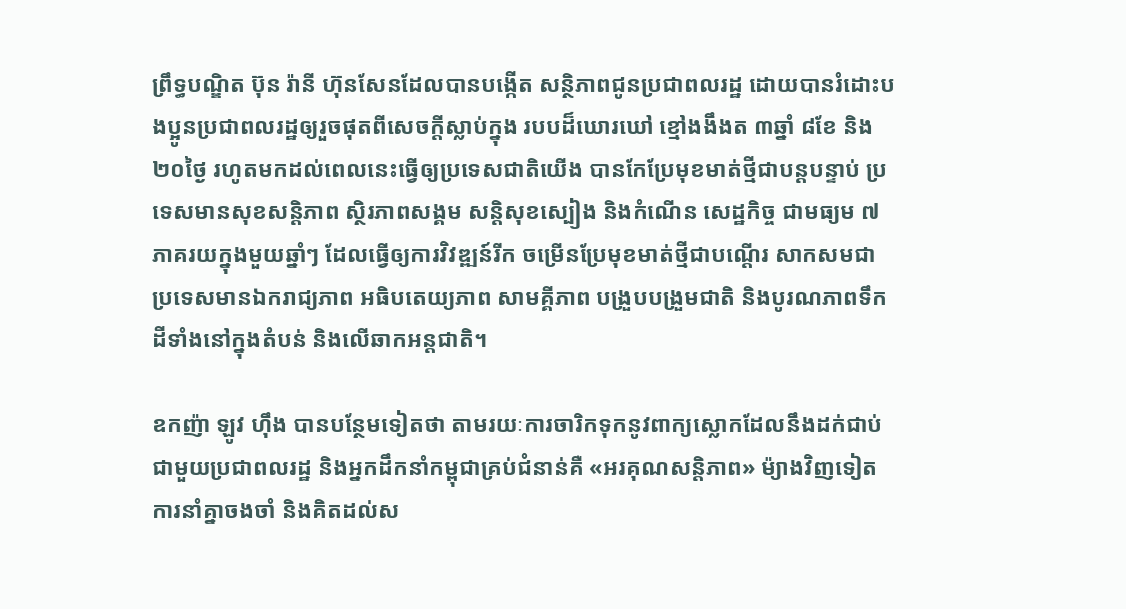ព្រឹទ្ធបណ្ឌិត ប៊ុន រ៉ានី ហ៊ុនសែនដែលបានបង្កើត សន្ថិភាពជូនប្រជាពលរដ្ឋ ដោយបានរំដោះបងប្អូនប្រជាពលរដ្ឋឲ្យរួចផុតពីសេចក្តីស្លាប់ក្នុង របបដ៏ឃោរឃៅ ខ្មៅងងឹងត ៣ឆ្នាំ ៨ខែ និង ២០ថ្ងៃ រហូតមកដល់ពេលនេះធ្វើឲ្យប្រទេសជាតិយើង បានកែប្រែមុខមាត់ថ្មីជាបន្តបន្ទាប់ ប្រទេសមានសុខសន្តិភាព ស្ថិរភាពសង្គម សន្តិសុខស្បៀង និងកំណើន សេដ្ឋកិច្ច ជាមធ្យម ៧ភាគរយក្នុងមួយឆ្នាំៗ ដែលធ្វើឲ្យការវិវឌ្ឍន៍រីក ចម្រើនប្រែមុខមាត់ថ្មីជាបណ្តើរ សាកសមជាប្រទេសមានឯករាជ្យភាព អធិបតេយ្យភាព សាមគ្គីភាព បង្រួបបង្រួមជាតិ និងបូរណភាពទឹកដីទាំងនៅក្នុងតំបន់ និងលើឆាកអន្តជាតិ។

ឧកញ៉ា ឡូវ ហ៊ឹង បានបន្ថែមទៀតថា តាមរយៈការចារិកទុកនូវពាក្យស្លោកដែលនឹងដក់ជាប់ជាមួយប្រជាពលរដ្ឋ និងអ្នកដឹកនាំកម្ពុជាគ្រប់ជំនាន់គឺ «អរគុណសន្តិភាព» ម៉្យាងវិញទៀត ការនាំគ្នាចងចាំ និងគិតដល់ស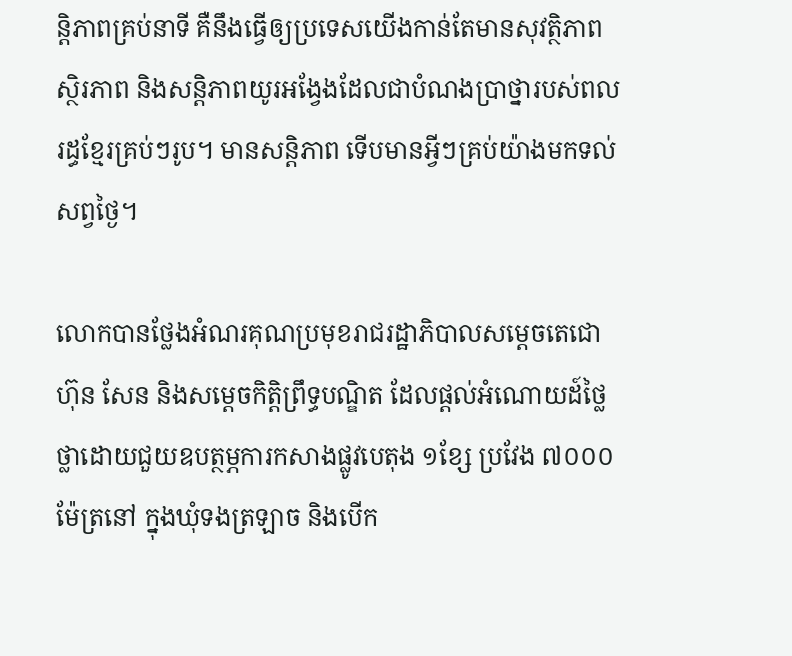ន្តិភាពគ្រប់នាទី គឺនឹងធ្វើឲ្យប្រទេសយើងកាន់តែមានសុវត្ថិភាព ស្ថិរភាព និងសន្តិភាពយូរអង្វែងដែលជាបំណងប្រាថ្នារបស់ពលរដ្ធខ្មែរគ្រប់ៗរូប។ មានសន្តិភាព ទើបមានអ្វីៗគ្រប់យ៉ាងមកទល់សព្វថ្ងៃ។

លោកបានថ្លែងអំណរគុណប្រមុខរាជរដ្ឋាភិបាលសម្តេចតេជោ ហ៊ុន សែន និងសម្តេចកិត្តិព្រឹទ្ធបណ្ឌិត ដែលផ្តល់អំណោយដ៍ថ្លៃថ្លាដោយជួយឧបត្ថម្ភការកសាងផ្លូវបេតុង ១ខ្សែ ប្រវែង ៧០០០ម៉ែត្រនៅ ក្នុងឃុំទងត្រឡាច និងបើក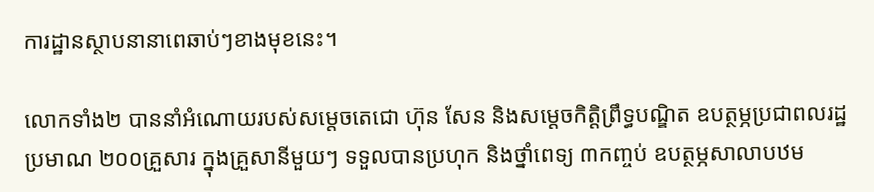ការដ្ឋានស្ថាបនានាពេឆាប់ៗខាងមុខនេះ។

លោកទាំង២ បាននាំអំណោយរបស់សម្តេចតេជោ ហ៊ុន សែន និងសម្តេចកិត្តិព្រឹទ្ធបណ្ឌិត ឧបត្ថម្ភប្រជាពលរដ្ឋប្រមាណ ២០០គ្រួសារ ក្នុងគ្រួសានីមួយៗ ទទួលបានប្រហុក និងថ្នាំពេទ្យ ៣កញ្ចប់ ឧបត្ថម្ភសាលាបឋម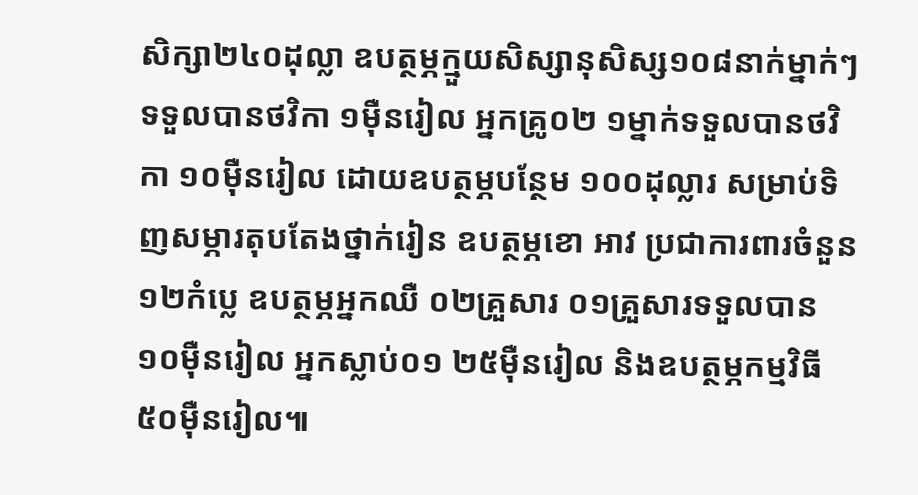សិក្សា២៤០ដុល្លា ឧបត្ថម្ភក្មួយសិស្សានុសិស្ស១០៨នាក់ម្នាក់ៗទទួលបានថវិកា ១ម៉ឺនរៀល អ្នកគ្រូ០២ ១ម្នាក់ទទួលបានថវិកា ១០ម៉ឺនរៀល ដោយឧបត្ថម្ភបន្ថែម ១០០ដុល្លារ សម្រាប់ទិញសម្ភារតុបតែងថ្នាក់រៀន ឧបត្ថម្ភខោ អាវ ប្រជាការពារចំនួន ១២កំប្លេ ឧបត្ថម្ភអ្នកឈឺ ០២គ្រួសារ ០១គ្រួសារទទួលបាន ១០ម៉ឺនរៀល អ្នកស្លាប់០១ ២៥ម៉ឺនរៀល និងឧបត្ថម្ភកម្មវិធី៥០ម៉ឺនរៀល៕